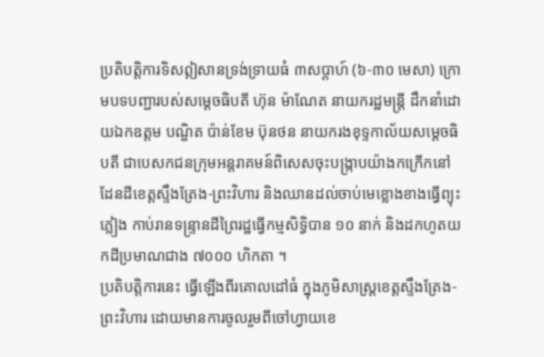ប្រតិបត្តិការទិសឦសានទ្រង់ទ្រាយធំ ៣សប្តាហ៍ (៦-៣០ មេសា) ក្រោមបទបញ្ជារបស់សម្តេចធិបតី ហ៊ុន ម៉ាណែត នាយករដ្ឋមន្ត្រី ដឹកនាំដោយឯកឧត្តម បណ្ឌិត ប៉ាន់ខែម ប៊ុនថន នាយករងខុទ្ទកាល័យសម្តេចធិបតី ជាបេសកជនក្រុមអន្តរាគមន៍ពិសេសចុះបង្ក្រាបយ៉ាងកក្រើកនៅដែនដីខេត្តស្ទឹងត្រែង-ព្រះវិហារ និងឈានដល់ចាប់មេខ្លោងខាងធ្វើព្យុះភ្លៀង កាប់រានទន្ទ្រានដីព្រៃរដ្ឋធ្វើកម្មសិទ្ធិបាន ១០ នាក់ និងដកហូតយកដីប្រមាណជាង ៧០០០ ហិកតា ។
ប្រតិបត្តិការនេះ ធ្វើឡើងពីរគោលដៅធំ ក្នុងភូមិសាស្ត្រខេត្តស្ទឹងត្រែង-ព្រះវិហារ ដោយមានការចូលរួមពីចៅហ្វាយខេ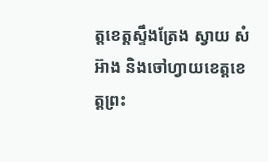ត្តខេត្តស្ទឹងត្រែង ស្វាយ សំអ៊ាង និងចៅហ្វាយខេត្តខេត្តព្រះ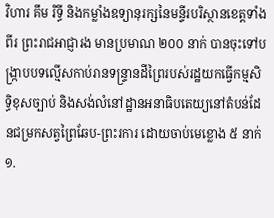វិហារ គឹម រិទ្ធី និងកម្លាំងឧទ្យានុរក្សនៃមន្ទីរបរិស្ថានខេត្តទាំងពីរ ព្រះរាជអាជ្ញារង មានប្រមាណ ២០០ នាក់ បានចុះទៅបង្ក្រាបបទល្មើសកាប់រានទន្ទ្រានដីព្រៃរបស់រដ្ឋយកធ្វើកម្មសិទ្ធិខុសច្បាប់ និងសង់លំនៅដ្ឋានអនាធិបតេយ្យនៅតំបន់ដែនជម្រកសត្វព្រៃឆែប-ព្រះរការ ដោយចាប់មេខ្លោង ៥ នាក់ ១.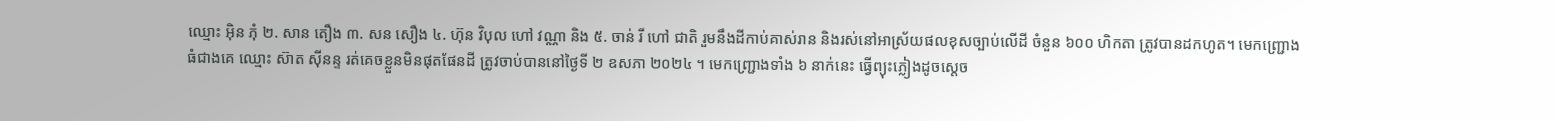ឈ្មោះ អ៊ិន ភុំ ២. សាន តឿង ៣. សន សឿង ៤. ហ៊ុន វិបុល ហៅ វណ្ណា និង ៥. ចាន់ រី ហៅ ជាតិ រួមនឹងដីកាប់គាស់រាន និងរស់នៅអាស្រ័យផលខុសច្បាប់លើដី ចំនួន ៦០០ ហិកតា ត្រូវបានដកហូត។ មេកញ្ជ្រោងធំជាងគេ ឈ្មោះ ស៊ាត ស៊ីនន្ទ រត់គេចខ្លួនមិនផុតផែនដី ត្រូវចាប់បាននៅថ្ងៃទី ២ ឧសភា ២០២៤ ។ មេកញ្ជ្រោងទាំង ៦ នាក់នេះ ធ្វើព្យុះភ្លៀងដូចស្តេច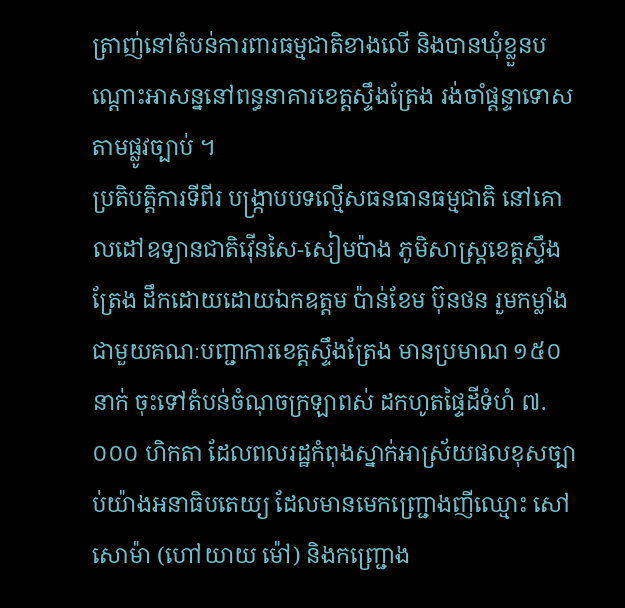ត្រាញ់នៅតំបន់ការពារធម្មជាតិខាងលើ និងបានឃុំខ្លួនបណ្តោះអាសន្ននៅពន្ធនាគារខេត្តស្ទឹងត្រែង រង់ចាំផ្តន្ទាទោសតាមផ្លូវច្បាប់ ។
ប្រតិបត្តិការទីពីរ បង្ក្រាបបទល្មើសធនធានធម្មជាតិ នៅគោលដៅឧទ្យានជាតិវ៉ើនសៃ-សៀមប៉ាង ភូមិសាស្ត្រខេត្តស្ទឹងត្រែង ដឹកដោយដោយឯកឧត្តម ប៉ាន់ខែម ប៊ុនថន រួមកម្លាំងជាមួយគណៈបញ្ជាការខេត្តស្ទឹងត្រែង មានប្រមាណ ១៥០ នាក់ ចុះទៅតំបន់ចំណុចក្រឡាពស់ ដកហូតផ្ទៃដីទំហំ ៧.០០០ ហិកតា ដែលពលរដ្ឋកំពុងស្នាក់អាស្រ័យផលខុសច្បាប់យ៉ាងអនាធិបតេយ្យ ដែលមានមេកញ្ជ្រោងញីឈ្មោះ សៅ សោម៉ា (ហៅយាយ ម៉ៅ) និងកញ្ជ្រោង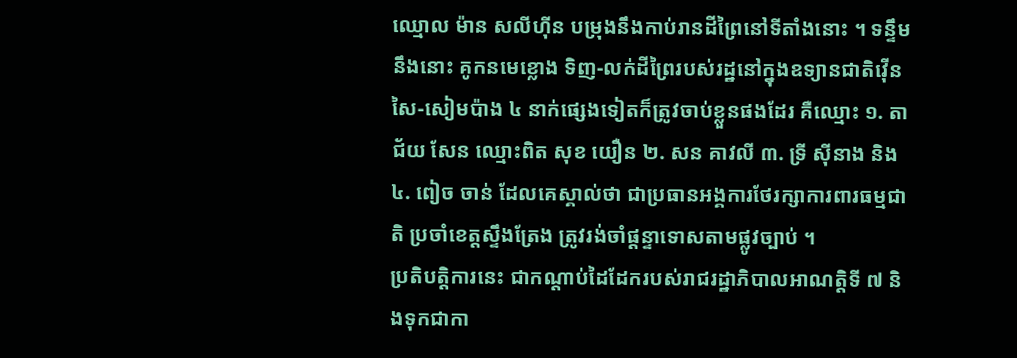ឈ្មោល ម៉ាន សលីហ៊ីន បម្រុងនឹងកាប់រានដីព្រៃនៅទីតាំងនោះ ។ ទន្ទឹមនឹងនោះ គូកនមេខ្លោង ទិញ-លក់ដីព្រៃរបស់រដ្ឋនៅក្នុងឧទ្យានជាតិវ៉ើនសៃ-សៀមប៉ាង ៤ នាក់ផ្សេងទៀតក៏ត្រូវចាប់ខ្លួនផងដែរ គឺឈ្មោះ ១. តាជ័យ សែន ឈ្មោះពិត សុខ យឿន ២. សន គាវលី ៣. ទ្រី ស៊ីនាង និង ៤. ពៀច ចាន់ ដែលគេស្គាល់ថា ជាប្រធានអង្គការថែរក្សាការពារធម្មជាតិ ប្រចាំខេត្តស្ទឹងត្រែង ត្រូវរង់ចាំផ្តន្ទាទោសតាមផ្លូវច្បាប់ ។
ប្រតិបត្តិការនេះ ជាកណ្តាប់ដៃដែករបស់រាជរដ្ឋាភិបាលអាណត្តិទី ៧ និងទុកជាកា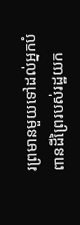រព្រមានមួយទៅដល់អ្នកបំពានដីព្រៃរបស់រដ្ឋយក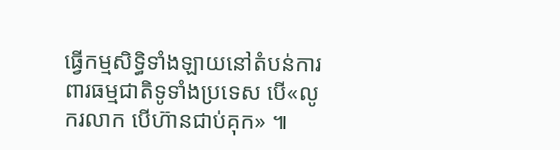ធ្វើកម្មសិទ្ធិទាំងឡាយនៅតំបន់ការពារធម្មជាតិទូទាំងប្រទេស បើ«លូករលាក បើហ៊ានជាប់គុក» ៕